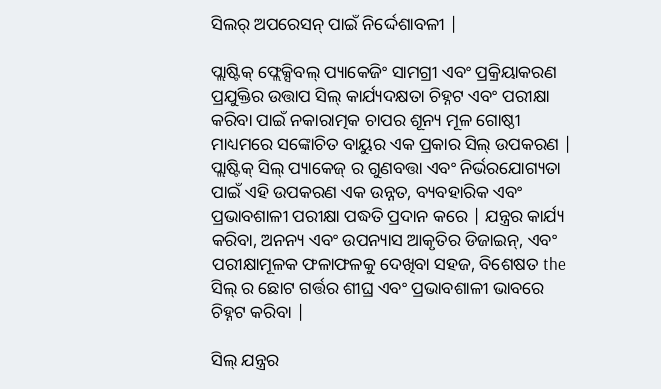ସିଲର୍ ଅପରେସନ୍ ପାଇଁ ନିର୍ଦ୍ଦେଶାବଳୀ |

ପ୍ଲାଷ୍ଟିକ୍ ଫ୍ଲେକ୍ସିବଲ୍ ପ୍ୟାକେଜିଂ ସାମଗ୍ରୀ ଏବଂ ପ୍ରକ୍ରିୟାକରଣ ପ୍ରଯୁକ୍ତିର ଉତ୍ତାପ ସିଲ୍ କାର୍ଯ୍ୟଦକ୍ଷତା ଚିହ୍ନଟ ଏବଂ ପରୀକ୍ଷା କରିବା ପାଇଁ ନକାରାତ୍ମକ ଚାପର ଶୂନ୍ୟ ମୂଳ ଗୋଷ୍ଠୀ ମାଧ୍ୟମରେ ସଙ୍କୋଚିତ ବାୟୁର ଏକ ପ୍ରକାର ସିଲ୍ ଉପକରଣ | ପ୍ଲାଷ୍ଟିକ୍ ସିଲ୍ ପ୍ୟାକେଜ୍ ର ଗୁଣବତ୍ତା ଏବଂ ନିର୍ଭରଯୋଗ୍ୟତା ପାଇଁ ଏହି ଉପକରଣ ଏକ ଉନ୍ନତ, ବ୍ୟବହାରିକ ଏବଂ ପ୍ରଭାବଶାଳୀ ପରୀକ୍ଷା ପଦ୍ଧତି ପ୍ରଦାନ କରେ | ଯନ୍ତ୍ରର କାର୍ଯ୍ୟ କରିବା, ଅନନ୍ୟ ଏବଂ ଉପନ୍ୟାସ ଆକୃତିର ଡିଜାଇନ୍, ଏବଂ ପରୀକ୍ଷାମୂଳକ ଫଳାଫଳକୁ ଦେଖିବା ସହଜ, ବିଶେଷତ the ସିଲ୍ ର ଛୋଟ ଗର୍ତ୍ତର ଶୀଘ୍ର ଏବଂ ପ୍ରଭାବଶାଳୀ ଭାବରେ ଚିହ୍ନଟ କରିବା |

ସିଲ୍ ଯନ୍ତ୍ରର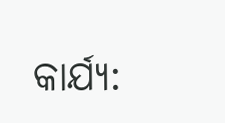କାର୍ଯ୍ୟ: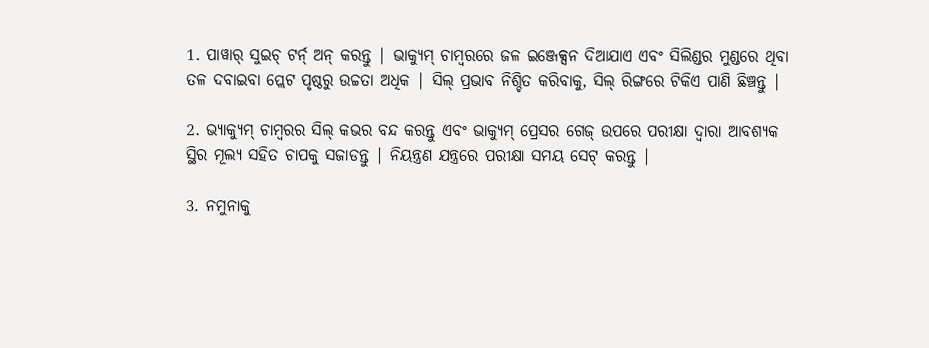1. ପାୱାର୍ ସୁଇଚ୍ ଟର୍ନ୍ ଅନ୍ କରନ୍ତୁ | ଭାକ୍ୟୁମ୍ ଚାମ୍ବରରେ ଜଳ ଇଞ୍ଜେକ୍ସନ ଦିଆଯାଏ ଏବଂ ସିଲିଣ୍ଡର ମୁଣ୍ଡରେ ଥିବା ତଳ ଦବାଇବା ପ୍ଲେଟ ପୃଷ୍ଠରୁ ଉଚ୍ଚତା ଅଧିକ | ସିଲ୍ ପ୍ରଭାବ ନିଶ୍ଚିତ କରିବାକୁ, ସିଲ୍ ରିଙ୍ଗରେ ଟିକିଏ ପାଣି ଛିଞ୍ଚନ୍ତୁ |

2. ଭ୍ୟାକ୍ୟୁମ୍ ଚାମ୍ବରର ସିଲ୍ କଭର ବନ୍ଦ କରନ୍ତୁ ଏବଂ ଭାକ୍ୟୁମ୍ ପ୍ରେସର ଗେଜ୍ ଉପରେ ପରୀକ୍ଷା ଦ୍ୱାରା ଆବଶ୍ୟକ ସ୍ଥିର ମୂଲ୍ୟ ସହିତ ଚାପକୁ ସଜାଡନ୍ତୁ | ନିୟନ୍ତ୍ରଣ ଯନ୍ତ୍ରରେ ପରୀକ୍ଷା ସମୟ ସେଟ୍ କରନ୍ତୁ |

3. ନମୁନାକୁ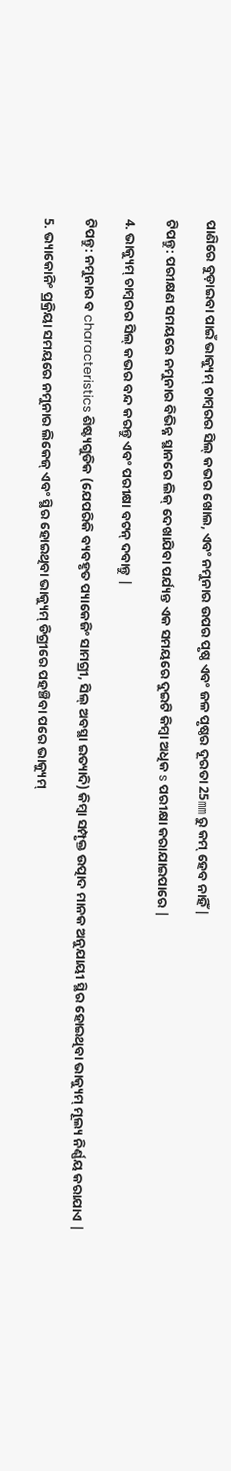ପାଣିରେ ବୁଡ଼ାଇବା ପାଇଁ ଭାକ୍ୟୁମ୍ ଚାମ୍ବରର ସିଲ୍ କଭର ଖୋଲ, ଏବଂ ନମୁନାର ଉପର ପୃଷ୍ଠ ଏବଂ ଜଳ ପୃଷ୍ଠର ଦୂରତା 25㎜ ରୁ କମ୍ ହେବ ନାହିଁ |

ଟିପନ୍ତୁ: ପରୀକ୍ଷଣ ସମୟରେ ନମୁନାର ବିଭିନ୍ନ ସ୍ଥାନରେ ଲିକ୍ ଦେଖାଯିବା ପର୍ଯ୍ୟନ୍ତ ଏକ ସମୟରେ ଦୁଇଟି କିମ୍ବା ଅଧିକ s ପରୀକ୍ଷା କରାଯାଇପାରେ |

4. ଭାକ୍ୟୁମ୍ ଚାମ୍ବରର ସିଲ୍ କଭର ବନ୍ଦ କରନ୍ତୁ ଏବଂ ପରୀକ୍ଷା ବଟନ୍ ଦବାନ୍ତୁ |

ଟିପନ୍ତୁ: ନମୁନାର ବ characteristics ଶିଷ୍ଟ୍ୟଗୁଡିକ (ଯେପରିକି ବ୍ୟବହୃତ ପ୍ୟାକେଜିଂ ସାମଗ୍ରୀ, ସିଲ୍ ଅବସ୍ଥା ଇତ୍ୟାଦି) କିମ୍ବା ସମ୍ପୃକ୍ତ ଉତ୍ପାଦ ମାନକ ଅନୁଯାୟୀ ସ୍ଥିର ହୋଇଥିବା ଭାକ୍ୟୁମ୍ ମୂଲ୍ୟ ନିର୍ଣ୍ଣୟ କରାଯାଏ |

5. ଭ୍ୟାକୋନିଂ ପ୍ରକ୍ରିୟା ସମୟରେ ନମୁନାର ଲିକେଜ୍ ଏବଂ ସ୍ଥିର ହୋଇଥିବା ଭାକ୍ୟୁମ୍ ଡିଗ୍ରୀରେ ପହଞ୍ଚିବା ପରେ ଭାକ୍ୟୁମ୍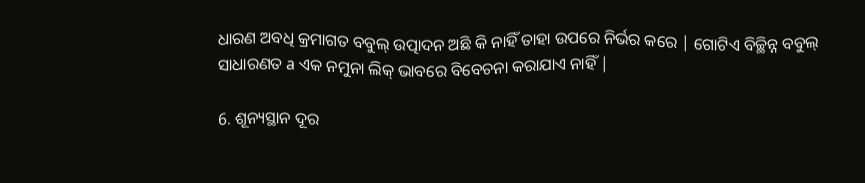ଧାରଣ ଅବଧି କ୍ରମାଗତ ବବୁଲ୍ ଉତ୍ପାଦନ ଅଛି କି ନାହିଁ ତାହା ଉପରେ ନିର୍ଭର କରେ | ଗୋଟିଏ ବିଚ୍ଛିନ୍ନ ବବୁଲ୍ ସାଧାରଣତ a ଏକ ନମୁନା ଲିକ୍ ଭାବରେ ବିବେଚନା କରାଯାଏ ନାହିଁ |

6. ଶୂନ୍ୟସ୍ଥାନ ଦୂର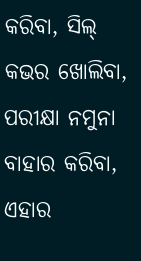କରିବା, ସିଲ୍ କଭର ଖୋଲିବା, ପରୀକ୍ଷା ନମୁନା ବାହାର କରିବା, ଏହାର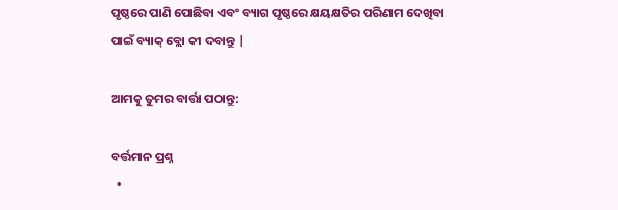ପୃଷ୍ଠରେ ପାଣି ପୋଛିବା ଏବଂ ବ୍ୟାଗ ପୃଷ୍ଠରେ କ୍ଷୟକ୍ଷତିର ପରିଣାମ ଦେଖିବା ପାଇଁ ବ୍ୟାକ୍ ବ୍ଲୋ କୀ ଦବାନ୍ତୁ |

ଆମକୁ ତୁମର ବାର୍ତ୍ତା ପଠାନ୍ତୁ:

ବର୍ତ୍ତମାନ ପ୍ରଶ୍ନ
  •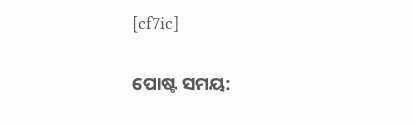[cf7ic]

ପୋଷ୍ଟ ସମୟ: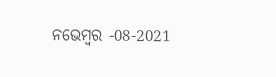ନଭେମ୍ବର -08-2021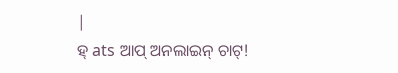|
ହ୍ ats ଆପ୍ ଅନଲାଇନ୍ ଚାଟ୍!